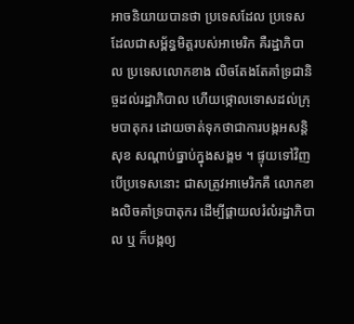អាចនិយាយបានថា ប្រទេសដែល ប្រទេសដែលជាសម្ព័ន្ធមិត្តរបស់អាមេរិក គឺរដ្ឋាភិបាល ប្រទេសលោកខាង លិចតែងតែគាំទ្រជានិច្ចដល់រដ្ឋាភិបាល ហើយថ្កោលទោសដល់ក្រុមបាតុករ ដោយចាត់ទុកថាជាការបង្កអសន្តិសុខ សណ្តាប់ធ្នាប់ក្នុងសង្គម ។ ផ្ទុយទៅវិញបើប្រទេសនោះ ជាសត្រូវអាមេរិកគឺ លោកខាងលិចគាំទ្របាតុករ ដើម្បីផ្តាយលរំលំរដ្ឋាភិបាល ឬ ក៏បង្កឲ្យ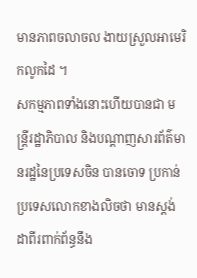មានភាពចលាចល ងាយស្រួលអាមេរិកលូកដៃ ។
សកម្មភាពទាំងនោះហើយបានជា មន្រ្តីរដ្ឋាភិបាល និងបណ្តាញសារព័ត៌មានរដ្ឋនៃប្រទេសចិន បានចោទ ប្រកាន់ ប្រទេសលោកខាងលិចថា មានស្តង់ដាពីរពាក់ព័ន្ធនឹង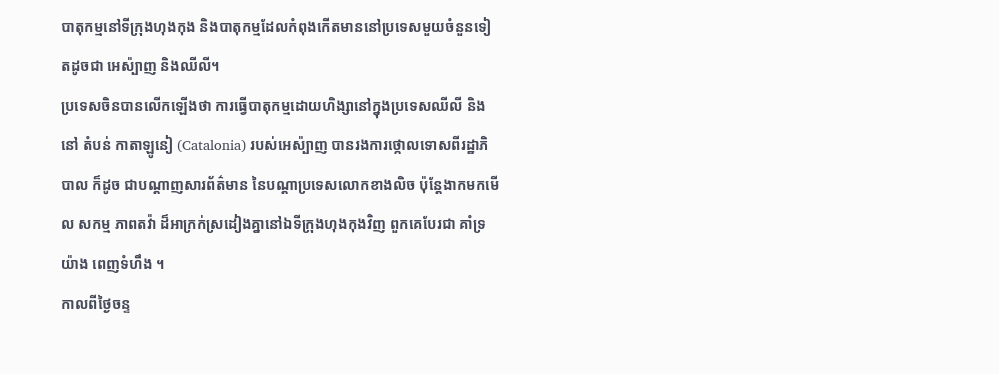បាតុកម្មនៅទីក្រុងហុងកុង និងបាតុកម្មដែលកំពុងកើតមាននៅប្រទេសមួយចំនួនទៀតដូចជា អេស៉្បាញ និងឈីលី។
ប្រទេសចិនបានលើកឡើងថា ការធ្វើបាតុកម្មដោយហិង្សានៅក្នុងប្រទេសឈីលី និងនៅ តំបន់ កាតាឡូនៀ (Catalonia) របស់អេស៉្បាញ បានរងការថ្កោលទោសពីរដ្ឋាភិបាល ក៏ដូច ជាបណ្តាញសារព័ត៌មាន នៃបណ្តាប្រទេសលោកខាងលិច ប៉ុន្តែងាកមកមើល សកម្ម ភាពតវ៉ា ដ៏អាក្រក់ស្រដៀងគ្នានៅឯទីក្រុងហុងកុងវិញ ពួកគេបែរជា គាំទ្រយ៉ាង ពេញទំហឹង ។
កាលពីថ្ងៃចន្ទ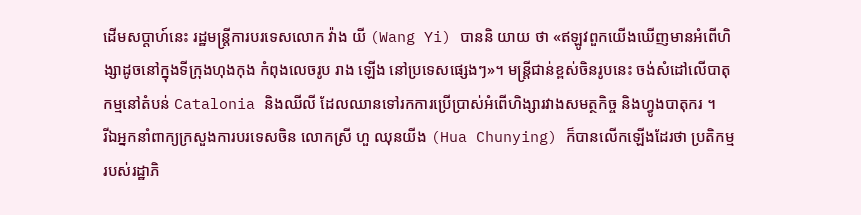ដើមសប្តាហ៍នេះ រដ្ឋមន្រ្តីការបរទេសលោក វ៉ាង យី (Wang Yi) បាននិ យាយ ថា «ឥឡូវពួកយើងឃើញមានអំពើហិង្សាដូចនៅក្នុងទីក្រុងហុងកុង កំពុងលេចរូប រាង ឡើង នៅប្រទេសផ្សេងៗ»។ មន្ត្រីជាន់ខ្ពស់ចិនរូបនេះ ចង់សំដៅលើបាតុកម្មនៅតំបន់ Catalonia និងឈីលី ដែលឈានទៅរកការប្រើប្រាស់អំពើហិង្សារវាងសមត្ថកិច្ច និងហ្វូងបាតុករ ។
រីឯអ្នកនាំពាក្យក្រសួងការបរទេសចិន លោកស្រី ហួ ឈុនយីង (Hua Chunying) ក៏បានលើកឡើងដែរថា ប្រតិកម្មរបស់រដ្ឋាភិ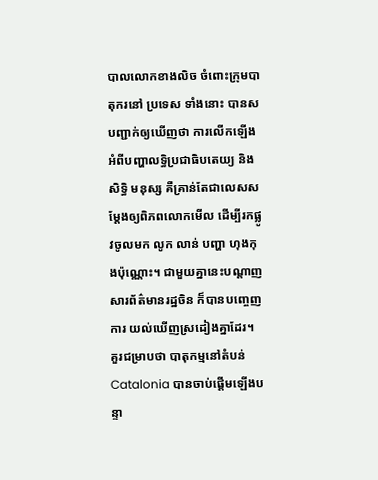បាលលោកខាងលិច ចំពោះក្រុមបាតុករនៅ ប្រទេស ទាំងនោះ បានសបញ្ជាក់ឲ្យឃើញថា ការលើកឡើងអំពីបញ្ហាលទ្ធិប្រជាធិបតេយ្យ និង សិទ្ធិ មនុស្ស គឺគ្រាន់តែជាលេសសម្តែងឲ្យពិភពលោកមើល ដើម្បីរកផ្លូវចូលមក លូក លាន់ បញ្ហា ហុងកុងប៉ុណ្ណោះ។ ជាមួយគ្នានេះបណ្តាញសារព័ត៌មានរដ្ឋចិន ក៏បានបញ្ចេញ ការ យល់ឃើញស្រដៀងគ្នាដែរ។
គួរជម្រាបថា បាតុកម្មនៅតំបន់ Catalonia បានចាប់ផ្តើមឡើងបន្ទា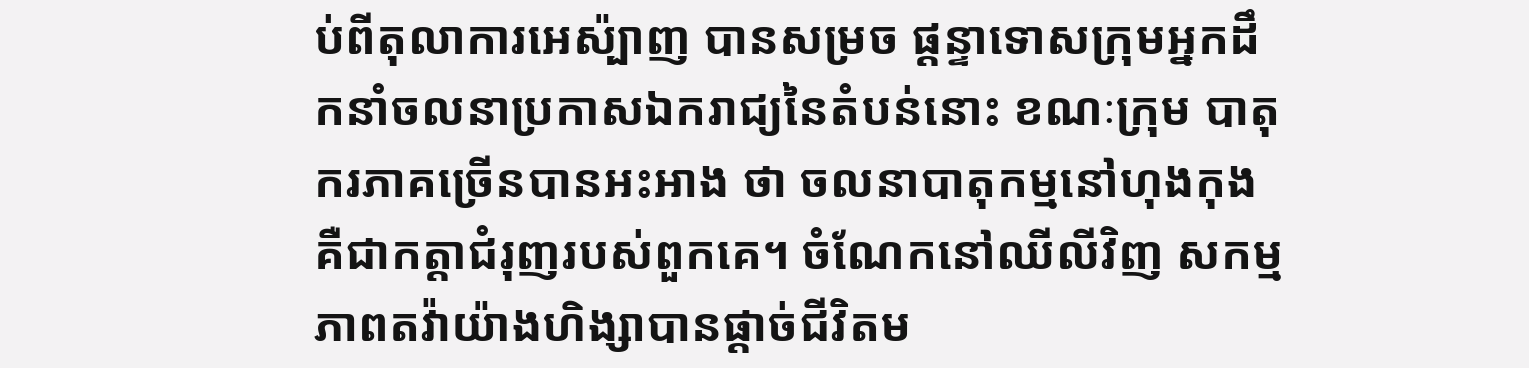ប់ពីតុលាការអេស៉្បាញ បានសម្រច ផ្តន្ទាទោសក្រុមអ្នកដឹកនាំចលនាប្រកាសឯករាជ្យនៃតំបន់នោះ ខណៈក្រុម បាតុករភាគច្រើនបានអះអាង ថា ចលនាបាតុកម្មនៅហុងកុង គឺជាកត្តាជំរុញរបស់ពួកគេ។ ចំណែកនៅឈីលីវិញ សកម្មភាពតវ៉ាយ៉ាងហិង្សាបានផ្តាច់ជីវិតម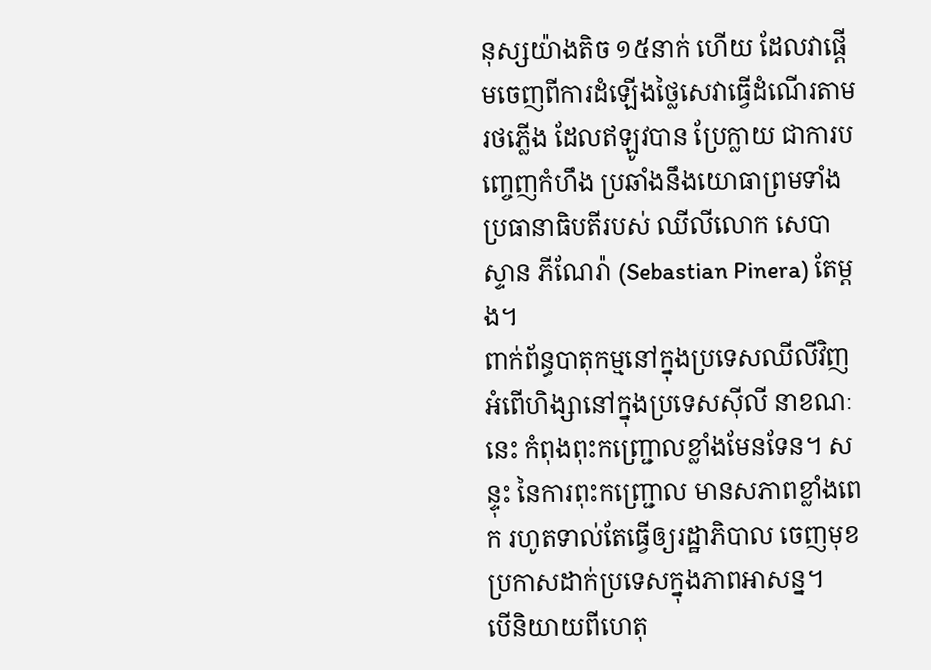នុស្សយ៉ាងតិច ១៥នាក់ ហើយ ដែលវាផ្តើមចេញពីការដំឡើងថ្លៃសេវាធ្វើដំណើរតាមរថភ្លើង ដែលឥឡូវបាន ប្រែក្លាយ ជាការបញ្ចេញកំហឹង ប្រឆាំងនឹងយោធាព្រមទាំងប្រធានាធិបតីរបស់ ឈីលីលោក សេបាស្ទាន ភីណែរ៉ា (Sebastian Pinera) តែម្តង។
ពាក់ព័ន្ធបាតុកម្មនៅក្នុងប្រទេសឈីលីវិញ អំពើហិង្សានៅក្នុងប្រទេសស៊ីលី នាខណៈនេះ កំពុងពុះកញ្ជ្រោលខ្លាំងមែនទែន។ សន្ទុះ នៃការពុះកញ្ជ្រោល មានសភាពខ្លាំងពេក រហូតទាល់តែធ្វើឲ្យរដ្ឋាភិបាល ចេញមុខប្រកាសដាក់ប្រទេសក្នុងភាពអាសន្ន។
បើនិយាយពីហេតុ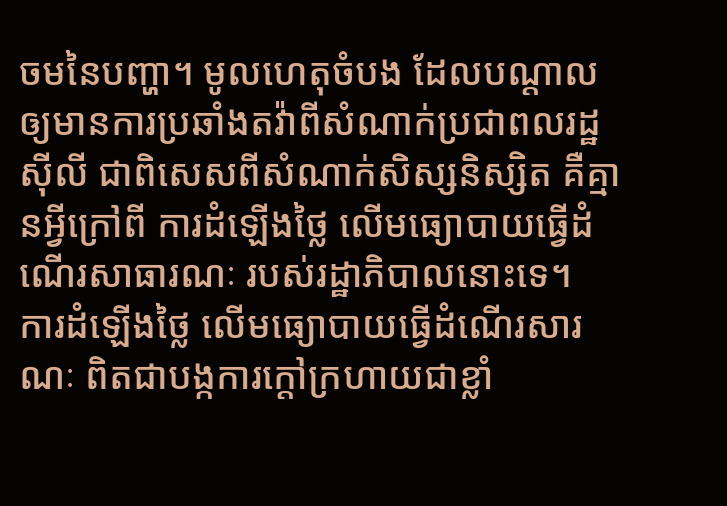ចមនៃបញ្ហា។ មូលហេតុចំបង ដែលបណ្តាលឲ្យមានការប្រឆាំងតវ៉ាពីសំណាក់ប្រជាពលរដ្ឋស៊ីលី ជាពិសេសពីសំណាក់សិស្សនិស្សិត គឺគ្មានអ្វីក្រៅពី ការដំឡើងថ្លៃ លើមធ្យោបាយធ្វើដំណើរសាធារណៈ របស់រដ្ឋាភិបាលនោះទេ។
ការដំឡើងថ្លៃ លើមធ្យោបាយធ្វើដំណើរសារណៈ ពិតជាបង្កការក្តៅក្រហាយជាខ្លាំ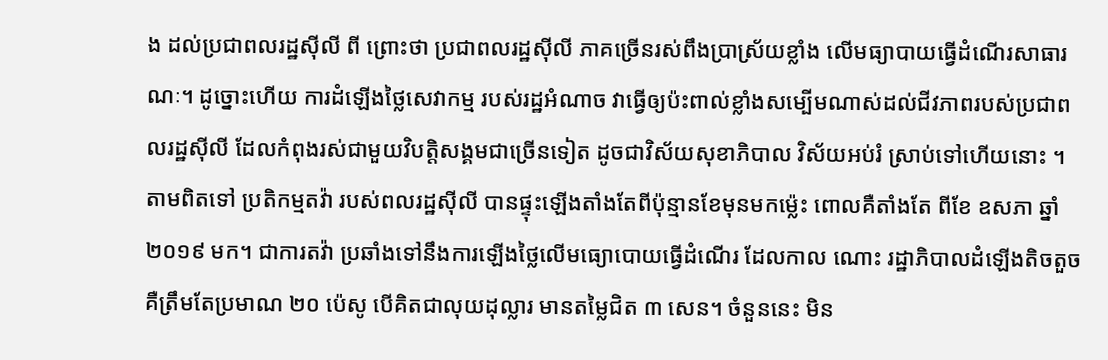ង ដល់ប្រជាពលរដ្ឋស៊ីលី ពី ព្រោះថា ប្រជាពលរដ្ឋស៊ីលី ភាគច្រើនរស់ពឹងប្រាស្រ័យខ្លាំង លើមធ្យាបាយធ្វើដំណើរសាធារណៈ។ ដូច្នោះហើយ ការដំឡើងថ្លៃសេវាកម្ម របស់រដ្ឋអំណាច វាធ្វើឲ្យប៉ះពាល់ខ្លាំងសម្បើមណាស់ដល់ជីវភាពរបស់ប្រជាពលរដ្ឋស៊ីលី ដែលកំពុងរស់ជាមួយវិបត្តិសង្គមជាច្រើនទៀត ដូចជាវិស័យសុខាភិបាល វិស័យអប់រំ ស្រាប់ទៅហើយនោះ ។
តាមពិតទៅ ប្រតិកម្មតវ៉ា របស់ពលរដ្ឋស៊ីលី បានផ្ទុះឡើងតាំងតែពីប៉ុន្មានខែមុនមកម្ល៉េះ ពោលគឺតាំងតែ ពីខែ ឧសភា ឆ្នាំ ២០១៩ មក។ ជាការតវ៉ា ប្រឆាំងទៅនឹងការឡើងថ្លៃលើមធ្យោបោយធ្វើដំណើរ ដែលកាល ណោះ រដ្ឋាភិបាលដំឡើងតិចតួច គឺត្រឹមតែប្រមាណ ២០ ប៉េសូ បើគិតជាលុយដុល្លារ មានតម្លៃជិត ៣ សេន។ ចំនួននេះ មិន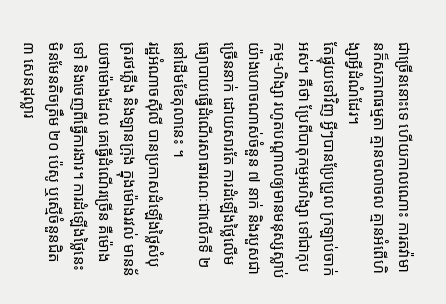ជាច្រើននោះទេ ហើយកាលណោះ ការតវ៉ាមានក៏សភាពធម្មតា គ្មានចលាចល គ្មានអំពើហិង្សាអ្វីដំណំដែរ។
តែផ្ទុយទៅវិញ អ្វីៗបានប្រែប្រួល ក្រឡាប់ចាក់អស់។ គឺថា ប្រែពីបាតុកម្មអហិង្សា ទៅជាកុបកម្ម-ហិង្សា រហូតបណ្តាលឲ្យមានមនុស្សស្លាប់យ៉ាងហោចណាស់ចំនួន ៧ នាក់ និងរបួសជាច្រើននាក់ ដោយសារតែ ការដំឡើងថ្លៃលើមធ្យោបាយធ្វើដំណើរសាធារណៈជាលើកទី ២ នៅដើមខែតុលានេះ ។
រដ្ឋអំណាចស៊ីលី បានប្រកាសដំឡើងថ្លៃសំបុត្ររថភ្លើង និងឡានក្រុង ក្នុងម៉ោងរវល់ មានន័យថាម៉ោងដែល គេធ្វើដំណើរច្រើន គឺម៉ោងទៅ និងចេញពីធ្វើការងារ។ ការដំឡើងថ្លៃនេះ មិនមែនតិចត្រឹម ២០ ប៉េសូ ឬស្មើចំនួនជិត ៣ សេនដុល្លារ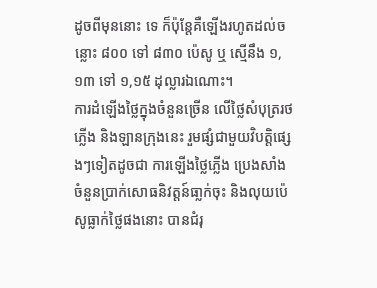ដូចពីមុននោះ ទេ ក៏ប៉ុន្តែគឺឡើងរហូតដល់ចន្លោះ ៨០០ ទៅ ៨៣០ ប៉េសូ ឬ ស្មើនឹង ១,១៣ ទៅ ១,១៥ ដុល្លារឯណោះ។
ការដំឡើងថ្លៃក្នុងចំនួនច្រើន លើថ្លៃសំបុត្ររថភ្លើង និងឡានក្រុងនេះ រួមផ្សំជាមួយវិបត្តិផ្សេងៗទៀតដូចជា ការឡើងថ្លៃភ្លើង ប្រេងសាំង ចំនួនប្រាក់សោធនិវត្តន៍ធា្លក់ចុះ និងលុយប៉េសូធ្លាក់ថ្លៃផងនោះ បានជំរុ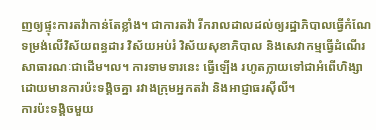ញឲ្យផ្ទុះការតវ៉ាកាន់តែខ្លាំង។ ជាការតវ៉ា រីករាលដាលដល់ឲ្យរដ្ឋាភិបាលធ្វើកំណែទម្រង់លើវិស័យពន្ធដារ វិស័យអប់រំ វិស័យសុខាភិបាល និងសេវាកម្មធ្វើដំណើរសាធារណៈជាដើម។ល។ ការទាមទារនេះ ធ្វើឡើង រហូតក្លាយទៅជាអំពើហិង្សា ដោយមានការប៉ះទង្គិចគ្នា រវាងក្រុមអ្នកតវ៉ា និងអាជ្ញាធរស៊ីលី។
ការប៉ះទង្គិចមួយ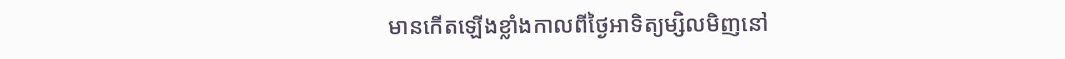មានកើតឡើងខ្លាំងកាលពីថ្ងៃអាទិត្យម្សិលមិញនៅ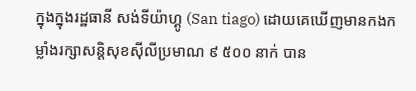ក្នុងក្នុងរដ្ឋធានី សង់ទីយ៉ាហ្គូ (San tiago) ដោយគេឃើញមានកងកម្លាំងរក្សាសន្តិសុខស៊ីលីប្រមាណ ៩ ៥០០ នាក់ បាន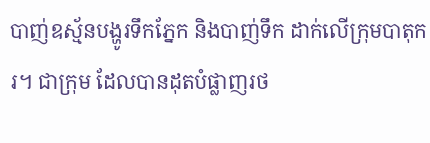បាញ់ឧស្ម័នបង្ហូរទឹកភ្នែក និងបាញ់ទឹក ដាក់លើក្រុមបាតុករ។ ជាក្រុម ដែលបានដុតបំផ្លាញរថ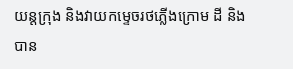យន្តក្រុង និងវាយកម្ទេចរថភ្លើងក្រោម ដី និងបាន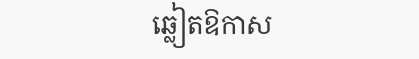ឆ្លៀតឱកាស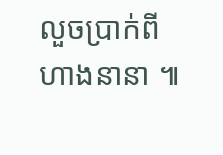លួចប្រាក់ពី ហាងនានា ៕